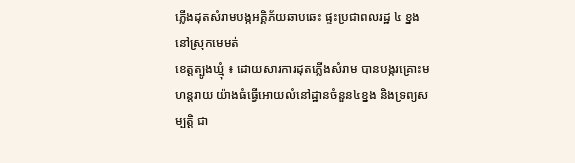ភ្លើងដុតសំរាមបង្កអគ្គិភ័យឆាបឆេះ ផ្ទះប្រជាពលរដ្ឋ ៤ ខ្នងនៅស្រុកមេមត់
ខេត្តត្បូងឃ្មុំ ៖ ដោយសារការដុតភ្លើងសំរាម បានបង្ករគ្រោះមហន្តរាយ យ៉ាងធំធ្វើអោយលំនៅដ្ឋានចំនួន៤ខ្នង និងទ្រព្យសម្បត្តិ ជា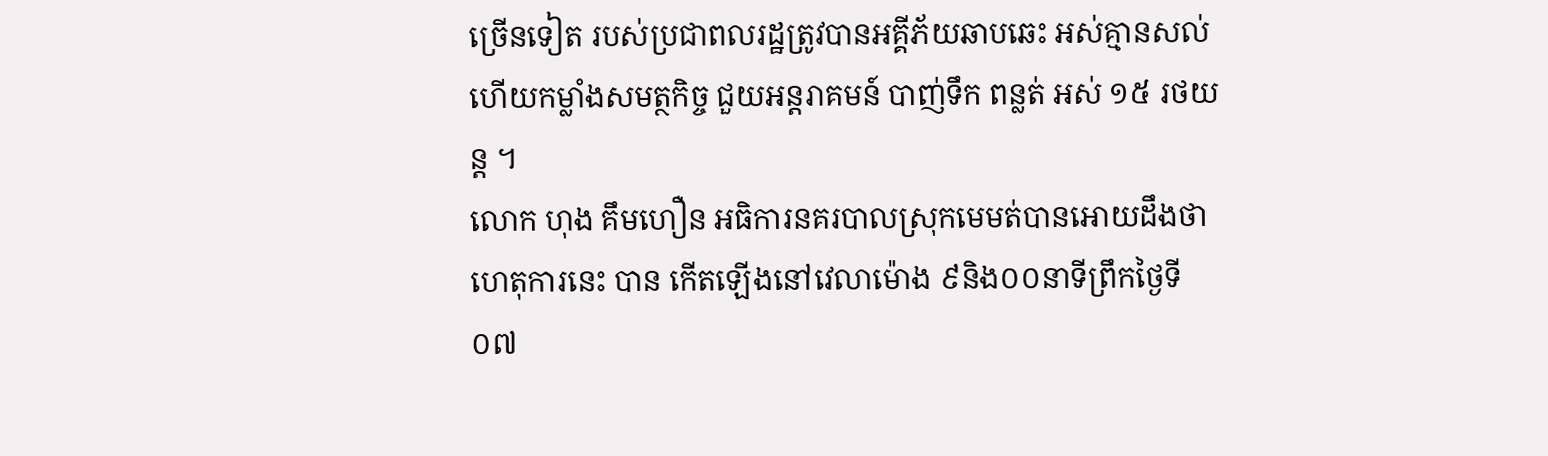ច្រើនទៀត របស់ប្រជាពលរដ្ឋត្រូវបានអគ្គីភ័យឆាបឆេះ អស់គ្មានសល់ហើយកម្លាំងសមត្ថកិច្ច ជួយអន្តរាគមន៍ បាញ់ទឹក ពន្លត់ អស់ ១៥ រថយន្ដ ។
លោក ហុង គឹមហឿន អធិការនគរបាលស្រុកមេមត់បានអោយដឹងថាហេតុការនេះ បាន កើតឡើងនៅវេលាម៉ោង ៩និង០០នាទីព្រឹកថ្ងៃទី ០៧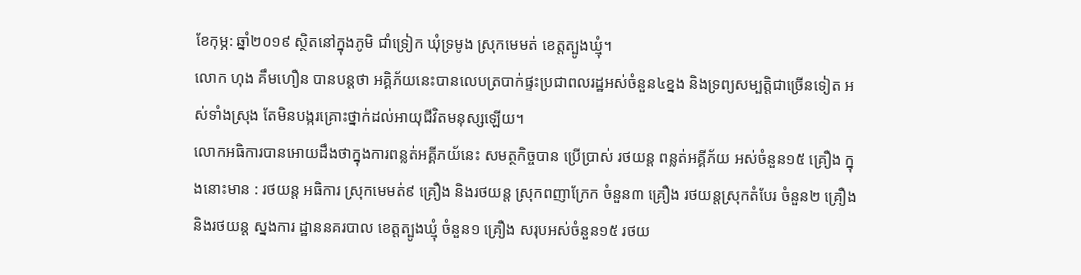ខែកុម្ភ: ឆ្នាំ២០១៩ ស្ថិតនៅក្នុងភូមិ ជាំទ្រៀក ឃុំទ្រមូង ស្រុកមេមត់ ខេត្តត្បូងឃ្មុំ។
លោក ហុង គឹមហឿន បានបន្តថា អគ្គិភ័យនេះបានលេបត្របាក់ផ្ទះប្រជាពលរដ្ឋអស់ចំនួន៤ខ្នង និងទ្រព្យសម្បត្តិជាច្រើនទៀត អស់ទាំងស្រុង តែមិនបង្ករគ្រោះថ្នាក់ដល់អាយុជីវិតមនុស្សឡើយ។
លោកអធិការបានអោយដឹងថាក្នុងការពន្លត់អគ្គីភយ័នេះ សមត្ថកិច្ចបាន ប្រើប្រាស់ រថយន្ត ពន្លត់អគ្គីភ័យ អស់ចំនួន១៥ គ្រឿង ក្នុងនោះមាន : រថយន្ត អធិការ ស្រុកមេមត់៩ គ្រឿង និងរថយន្ត ស្រុកពញាក្រែក ចំនួន៣ គ្រឿង រថយន្តស្រុកតំបែរ ចំនួន២ គ្រឿង និងរថយន្ត ស្នងការ ដ្ឋាននគរបាល ខេត្តត្បូងឃ្មុំ ចំនួន១ គ្រឿង សរុបអស់ចំនួន១៥ រថយ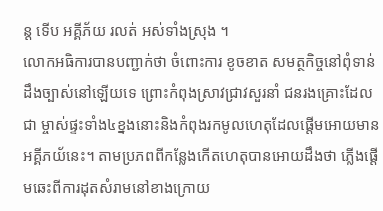ន្ដ ទើប អគ្គីភ័យ រលត់ អស់ទាំងស្រុង ។
លោកអធិការបានបញ្ជាក់ថា ចំពោះការ ខូចខាត សមត្ថកិច្ចនៅពុំទាន់ដឹងច្បាស់នៅឡើយទេ ព្រោះកំពុងស្រាវជ្រាវសួរនាំ ជនរងគ្រោះដែលជា ម្ចាស់ផ្ទះទាំង៤ខ្នងនោះនិងកំពុងរកមូលហេតុដែលផ្តើមអោយមានអគ្គីភយ័នេះ។ តាមប្រភពពីកន្លែងកើតហេតុបានអោយដឹងថា ភ្លើងផ្តើមឆេះពីការដុតសំរាមនៅខាងក្រោយ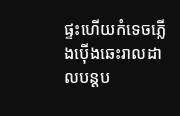ផ្ទះហើយកំទេចភ្លើងប៉ើងឆេះរាលដាលបន្តប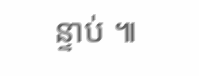ន្ទាប់ ៕